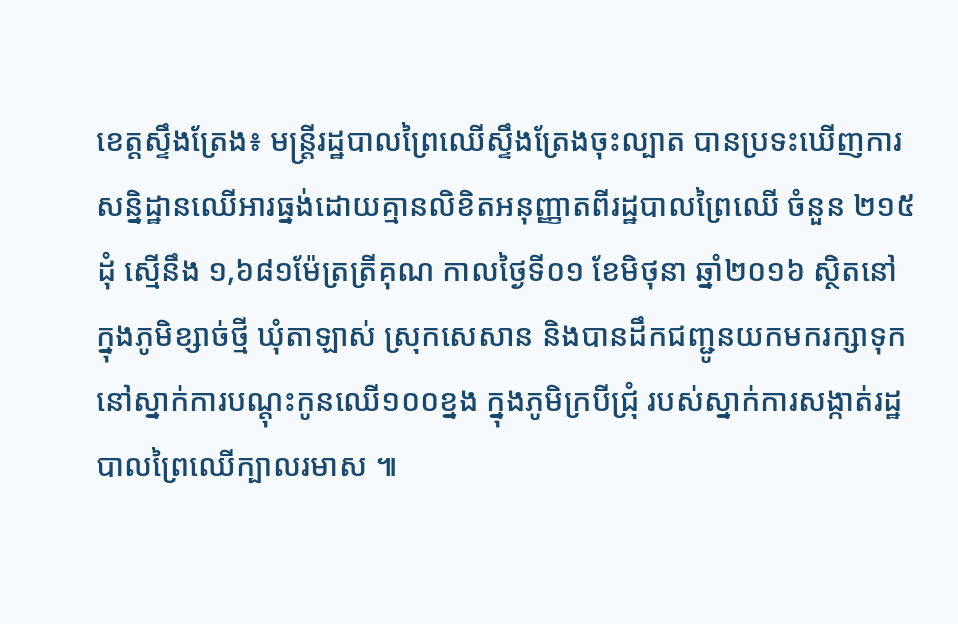ខេត្តស្ទឹងត្រែង៖ មន្ត្រីរដ្ឋបាលព្រៃឈើស្ទឹងត្រែងចុះល្បាត បានប្រទះឃើញការសន្និដ្ឋានឈើអារធ្នង់ដោយគ្មានលិខិតអនុញ្ញាតពីរដ្ឋបាលព្រៃឈើ ចំនួន ២១៥ដុំ ស្មើនឹង ១,៦៨១ម៉ែត្រត្រីគុណ កាលថ្ងៃទី០១ ខែមិថុនា ឆ្នាំ២០១៦ ស្ថិតនៅក្នុងភូមិខ្សាច់ថ្មី ឃុំតាឡាស់ ស្រុកសេសាន និងបានដឹកជញ្ជូនយកមករក្សាទុកនៅស្នាក់ការបណ្តុះកូនឈើ១០០ខ្នង ក្នុងភូមិក្របីជ្រុំ របស់ស្នាក់ការសង្កាត់រដ្ឋបាលព្រៃឈើក្បាលរមាស ៕